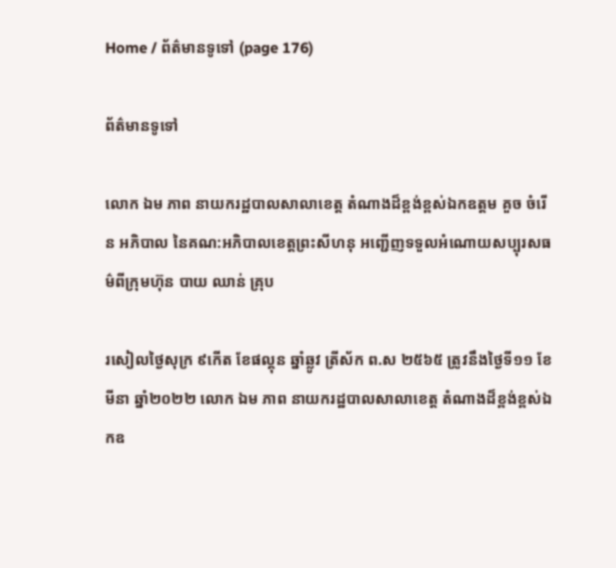Home / ព័ត៌មានទូទៅ (page 176)

ព័ត៌មានទូទៅ

លោក ឯម ភាព នាយករដ្ឋបាលសាលាខេត្ត តំណាងដ៏ខ្ពង់ខ្ពស់ឯកឧត្តម គួច ចំរើន អភិបាល នៃគណ:អភិបាលខេត្តព្រះសីហនុ អញ្ជើញទទួលអំណោយសប្បុរសធម៌ពីក្រុមហ៊ុន បាយ ឈាន់ គ្រុប

រសៀលថ្ងៃសុក្រ ៩កើត ខែផល្គុន ឆ្នាំឆ្លូវ ត្រីស័ក ព.ស ២៥៦៥ ត្រូវនឹងថ្ងៃទី១១ ខែមីនា ឆ្នាំ២០២២ លោក ឯម ភាព នាយករដ្ឋបាលសាលាខេត្ត តំណាងដ៏ខ្ពង់ខ្ពស់ឯកឧ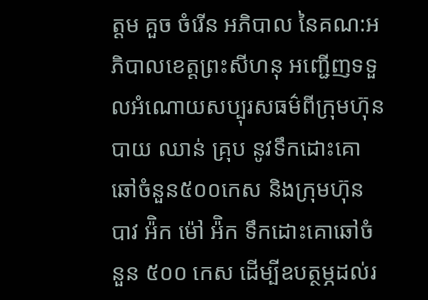ត្តម គួច ចំរើន អភិបាល នៃគណ:អភិបាលខេត្តព្រះសីហនុ អញ្ជើញទទួលអំណោយសប្បុរសធម៌ពីក្រុមហ៊ុន បាយ ឈាន់ គ្រុប នូវទឹកដោះគោឆៅចំនួន៥០០កេស និងក្រុមហ៊ុន បាវ អ៉ិក ម៉ៅ អ៉ិក ទឹកដោះគោឆៅចំនួន ៥០០ កេស ដើម្បីឧបត្ថម្ភដល់រ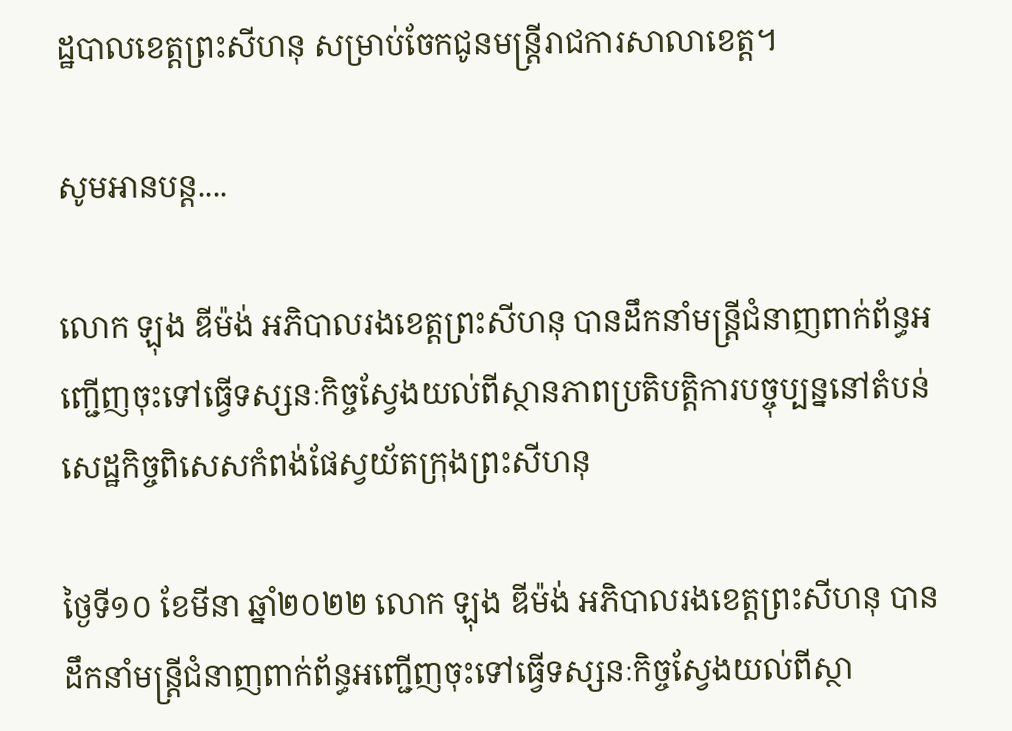ដ្ឋបាលខេត្តព្រះសីហនុ សម្រាប់ចែកជូនមន្រ្តីរាជការសាលាខេត្ត។

សូមអានបន្ត....

លោក ឡុង ឌីម៉ង់ អភិបាលរងខេត្តព្រះសីហនុ បានដឹកនាំមន្រ្តីជំនាញពាក់ព័ន្ធអញ្ជើញចុះទៅធ្វើទស្សនៈកិច្ចស្វែងយល់ពីស្ថានភាពប្រតិបត្តិការបច្ចុប្បន្ននៅតំបន់សេដ្ឋកិច្ចពិសេសកំពង់ផែស្វយ័តក្រុងព្រះសីហនុ

ថ្ងៃទី១០ ខែមីនា ឆ្នាំ២០២២ លោក ឡុង ឌីម៉ង់ អភិបាលរងខេត្តព្រះសីហនុ បានដឹកនាំមន្រ្តីជំនាញពាក់ព័ន្ធអញ្ជើញចុះទៅធ្វើទស្សនៈកិច្ចស្វែងយល់ពីស្ថា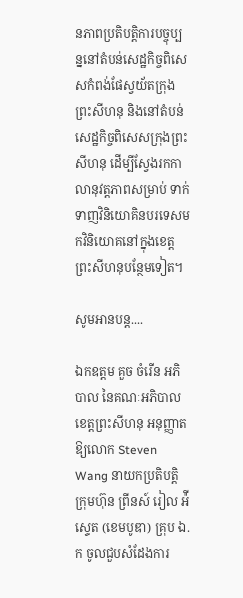នភាពប្រតិបត្តិការបច្ចុប្បន្ននៅតំបន់សេដ្ឋកិច្ចពិសេសកំពង់ផែស្វយ័តក្រុងព្រះសីហនុ និងនៅតំបន់សេដ្ឋកិច្ចពិសេសក្រុងព្រះសីហនុ ដើម្បីស្វែងរកកាលានុវត្តភាពសម្រាប់ ទាក់ទាញវិនិយោគិនបរទេសមកវិនិយោគនៅក្នុងខេត្តព្រះសីហនុបន្ថែមទៀត។

សូមអានបន្ត....

ឯកឧត្តម គួច ចំរើន អភិបាល នៃគណៈអភិបាលខេត្តព្រះសីហនុ អនុញ្ញាតឱ្យលោក Steven Wang នាយកប្រតិបត្តិក្រុមហ៊ុន ព្រីនស៍ រៀល អ៉ីស្ទេត (ខេមបូឌា) គ្រុប ឯ.ក ចូលជួបសំដែងការ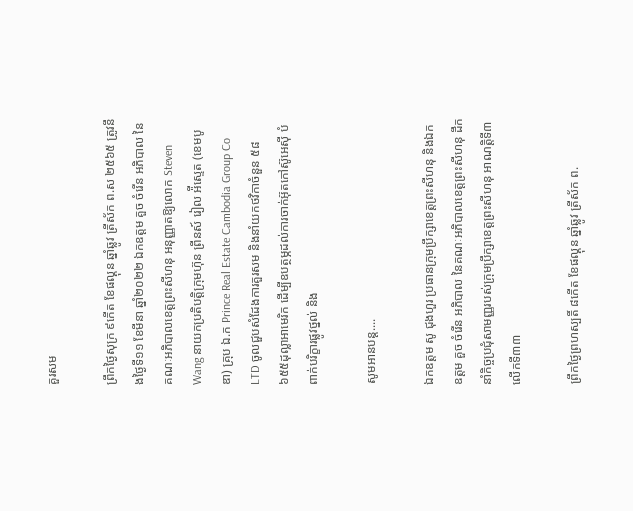គួរសម

ព្រឹកថ្ងៃសុក្រ ៩កើត ខែផល្គុន ឆ្នាំឆ្លូវ ត្រីស័ក ព.ស ២៥៦៥ ត្រូវនឹងថ្ងៃទី១១ ខែមីនា ឆ្នាំ២០២២ ឯកឧត្តម គួច ចំរើន អភិបាល នៃគណៈអភិបាលខេត្តព្រះសីហនុ អនុញ្ញាតឱ្យលោក Steven Wang នាយកប្រតិបត្តិក្រុមហ៊ុន ព្រីនស៍ រៀល អ៉ីស្ទេត (ខេមបូឌា) គ្រុប ឯ.ក Prince Real Estate Cambodia Group Co LTD ចូលជួបសំដែងការគួរសម និងនាំយកថវិកាចំនួន ៥៨ ៦៥៥ដុល្លាអាមេរិក ដើម្បីឧបត្ថម្ភដល់ការចាក់អ៊ុតកៅស៊ូអេស៊ី បំពាក់បរិក្ខារផ្លូវថ្នល់ និង

សូមអានបន្ត....

ឯកឧត្តម សូ ជុងហួរ ប្រធានក្រុមប្រឹក្សាខេត្តព្រះសីហនុ និងឯកឧត្តម គួច ចំរើន អភិបាល នៃគណៈអភិបាលខេត្តព្រះសីហនុ ដឹកនាំកិច្ចប្រជុំសាមញ្ញរបស់ក្រុមប្រឹក្សាខេត្តព្រះសីហនុ អាណត្តិទី៣ លើកទី៣៣

ព្រឹកថ្ងៃព្រហស្បតិ៍ ៨កើត ខែផល្គុន ឆ្នាំឆ្លូវ ត្រីស័ក ព.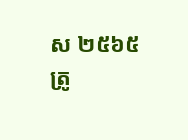ស ២៥៦៥ ត្រូ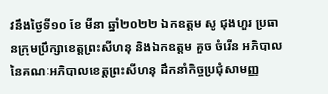វនឹងថ្ងៃទី១០ ខែ មីនា ឆ្នាំ២០២២ ឯកឧត្តម សូ ជុងហួរ ប្រធានក្រុមប្រឹក្សាខេត្តព្រះសីហនុ និងឯកឧត្តម គួច ចំរើន អភិបាល នៃគណៈអភិបាលខេត្តព្រះសីហនុ ដឹកនាំកិច្ចប្រជុំសាមញ្ញ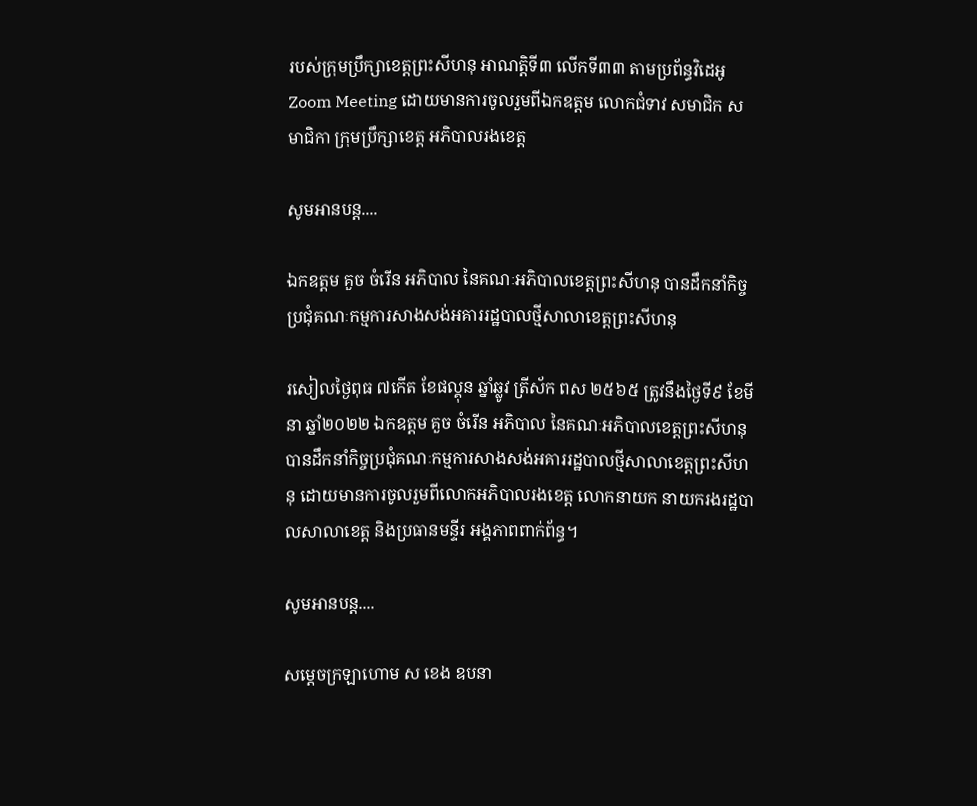របស់ក្រុមប្រឹក្សាខេត្តព្រះសីហនុ អាណត្តិទី៣ លើកទី៣៣ តាមប្រព័ន្ធវិដេអូ Zoom Meeting ដោយមានការចូលរួមពីឯកឧត្តម លោកជំទាវ សមាជិក សមាជិកា ក្រុមប្រឹក្សាខេត្ត អភិបាលរងខេត្ត

សូមអានបន្ត....

ឯកឧត្តម គួច ចំរើន អភិបាល នៃគណៈអភិបាលខេត្តព្រះសីហនុ បានដឹកនាំកិច្ចប្រជុំគណៈកម្មការសាងសង់អគាររដ្ឋបាលថ្មីសាលាខេត្តព្រះសីហនុ

រសៀលថ្ងៃពុធ ៧កើត ខែផល្គុន ឆ្នាំឆ្លូវ ត្រីស័ក ពស ២៥៦៥ ត្រូវនឹងថ្ងៃទី៩ ខែមីនា ឆ្នាំ២០២២ ឯកឧត្តម គួច ចំរើន អភិបាល នៃគណៈអភិបាលខេត្តព្រះសីហនុ បានដឹកនាំកិច្ចប្រជុំគណៈកម្មការសាងសង់អគាររដ្ឋបាលថ្មីសាលាខេត្តព្រះសីហនុ ដោយមានការចូលរួមពីលោកអភិបាលរងខេត្ត លោកនាយក នាយករងរដ្ឋបាលសាលាខេត្ត និងប្រធានមន្ទីរ អង្គភាពពាក់ព័ន្ធ។

សូមអានបន្ត....

សម្ដេចក្រឡាហោម ស ខេង ឧបនា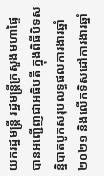យករដ្ឋមន្ត្រី រដ្ឋមន្ត្រីក្រសួងមហាផ្ទៃ បានអញ្ជើញជាអធិបតី ក្នុងពិធីបិទសន្និបាតបូកសរុបលទ្ធផលការងារឆ្នាំ២០២១ និងលើកទិសដៅការងារឆ្នាំ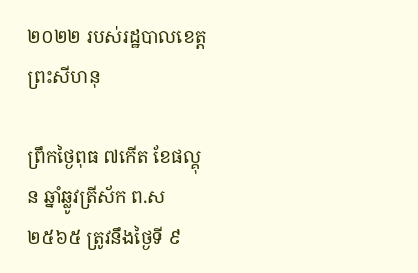២០២២ របស់រដ្ឋបាលខេត្តព្រះសីហនុ

ព្រឹកថ្ងៃពុធ ៧កើត ខែផល្គុន ឆ្នាំឆ្លូវត្រីស័ក ព.ស ២៥៦៥ ត្រូវនឹងថ្ងៃទី ៩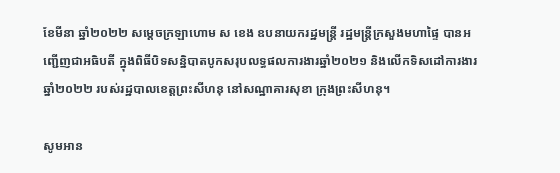ខែមីនា ឆ្នាំ២០២២ សម្ដេចក្រឡាហោម ស ខេង ឧបនាយករដ្ឋមន្ត្រី រដ្ឋមន្ត្រីក្រសួងមហាផ្ទៃ បានអញ្ជើញជាអធិបតី ក្នុងពិធីបិទសន្និបាតបូកសរុបលទ្ធផលការងារឆ្នាំ២០២១ និងលើកទិសដៅការងារឆ្នាំ២០២២ របស់រដ្ឋបាលខេត្តព្រះសីហនុ នៅសណ្ឋាគារសុខា ក្រុងព្រះសីហនុ។

សូមអាន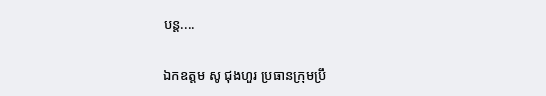បន្ត....

ឯកឧត្តម សូ ជុងហួរ ប្រធានក្រុមប្រឹ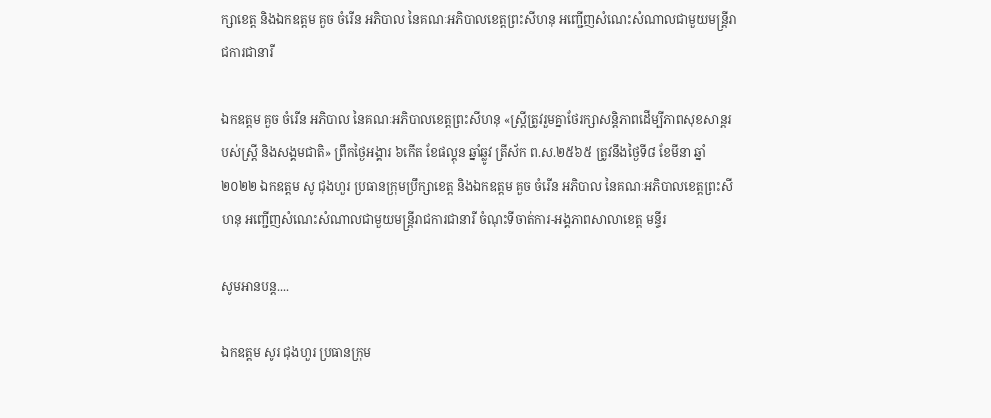ក្សាខេត្ត និងឯកឧត្តម គួច ចំរើន អភិបាល នៃគណៈអភិបាលខេត្តព្រះសីហនុ អញ្ជើញសំណេះសំណាលជាមួយមន្ត្រីរាជការជានារី

ឯកឧត្តម គួច ចំរើន អភិបាល នៃគណៈអភិបាលខេត្តព្រះសីហនុ «ស្ត្រីត្រូវរួមគ្នាថែរក្សាសន្តិភាពដើម្បីភាពសុខសាន្តរបស់ស្រ្តី និងសង្គមជាតិ» ព្រឹកថ្ងៃអង្គារ ៦កើត ខែផល្គុន ឆ្នាំឆ្លូវ ត្រីស័ក ព.ស.២៥៦៥ ត្រូវនឹងថ្ងៃទី៨ ខែមីនា ឆ្នាំ២០២២ ឯកឧត្តម សូ ជុងហួរ ប្រធានក្រុមប្រឹក្សាខេត្ត និងឯកឧត្តម គួច ចំរើន អភិបាល នៃគណៈអភិបាលខេត្តព្រះសីហនុ អញ្ជើញសំណេះសំណាលជាមួយមន្ត្រីរាជការជានារី ចំណុះទីចាត់ការ-អង្គភាពសាលាខេត្ត មន្ទីរ

សូមអានបន្ត....

ឯកឧត្តម សូរ ជុងហួរ ប្រធានក្រុម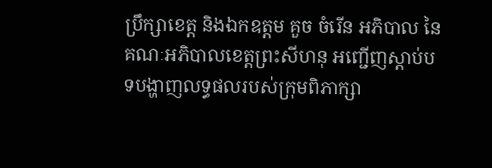ប្រឹក្សាខេត្ត និងឯកឧត្តម គួច ចំរើន អភិបាល នៃគណៈអភិបាលខេត្តព្រះសីហនុ អញ្ជើញស្តាប់បទបង្ហាញលទ្ធផលរបស់ក្រុមពិភាក្សា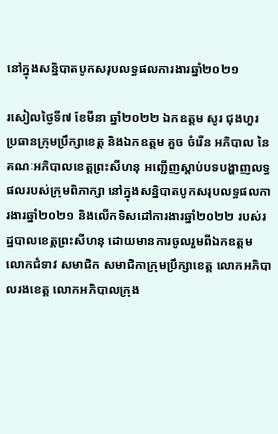នៅក្នុងសន្និបាតបូកសរុបលទ្ធផលការងារឆ្នាំ២០២១

រសៀលថ្ងៃទី៧ ខែមីនា ឆ្នាំ២០២២ ឯកឧត្តម សូរ ជុងហួរ ប្រធានក្រុមប្រឹក្សាខេត្ត និងឯកឧត្តម គួច ចំរើន អភិបាល នៃគណៈអភិបាលខេត្តព្រះសីហនុ អញ្ជើញស្តាប់បទបង្ហាញលទ្ធផលរបស់ក្រុមពិភាក្សា នៅក្នុងសន្និបាតបូកសរុបលទ្ធផលការងារឆ្នាំ២០២១ និងលើកទិសដៅការងារឆ្នាំ២០២២ របស់រដ្ឋបាលខេត្តព្រះសីហនុ ដោយមានការចូលរួមពីឯកឧត្តម លោកជំទាវ សមាជិក សមាជិកាក្រុមប្រឹក្សាខេត្ត លោកអភិបាលរងខេត្ត លោកអភិបាលក្រុង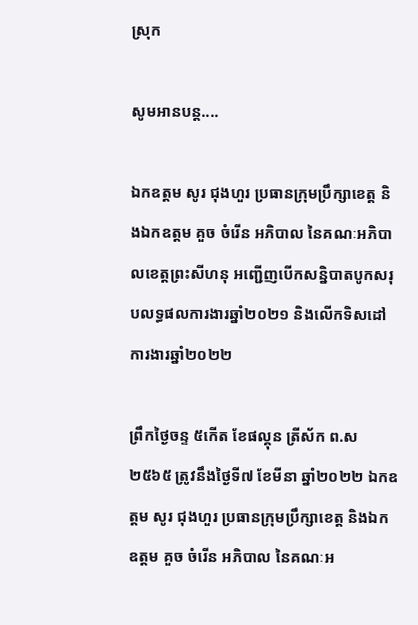ស្រុក

សូមអានបន្ត....

ឯកឧត្តម សូរ ជុងហួរ ប្រធានក្រុមប្រឹក្សាខេត្ត និងឯកឧត្តម គួច ចំរើន អភិបាល នៃគណៈអភិបាលខេត្តព្រះសីហនុ អញ្ជើញបើកសន្និបាតបូកសរុបលទ្ធផលការងារឆ្នាំ២០២១ និងលើកទិសដៅការងារឆ្នាំ២០២២

ព្រឹកថ្ងៃចន្ទ ៥កើត ខែផល្គុន ត្រីស័ក ព.ស ២៥៦៥ ត្រូវនឹងថ្ងៃទី៧ ខែមីនា ឆ្នាំ២០២២ ឯកឧត្តម សូរ ជុងហួរ ប្រធានក្រុមប្រឹក្សាខេត្ត និងឯកឧត្តម គួច ចំរើន អភិបាល នៃគណៈអ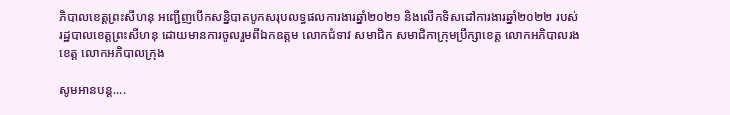ភិបាលខេត្តព្រះសីហនុ អញ្ជើញបើកសន្និបាតបូកសរុបលទ្ធផលការងារឆ្នាំ២០២១ និងលើកទិសដៅការងារឆ្នាំ២០២២ របស់រដ្ឋបាលខេត្តព្រះសីហនុ ដោយមានការចូលរួមពីឯកឧត្តម លោកជំទាវ សមាជិក សមាជិកាក្រុមប្រឹក្សាខេត្ត លោកអភិបាលរងខេត្ត លោកអភិបាលក្រុង

សូមអានបន្ត....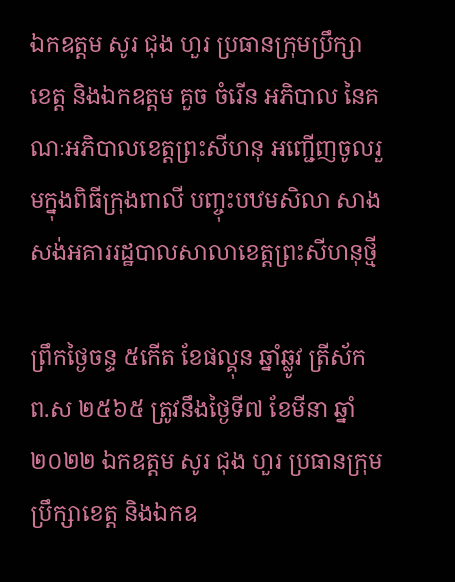ឯកឧត្តម សូរ ជុង ហួរ ប្រធានក្រុមប្រឹក្សាខេត្ត និងឯកឧត្តម គួច ចំរើន អភិបាល នៃគណៈអភិបាលខេត្តព្រះសីហនុ អញ្ជើញចូលរួមក្នុងពិធីក្រុងពាលី បញ្ចុះបឋមសិលា សាងសង់អគាររដ្ឋបាលសាលាខេត្តព្រះសីហនុថ្មី

ព្រឹកថ្ងៃចន្ទ ៥កើត ខែផល្គុន ឆ្នាំឆ្លូវ ត្រីស័ក ព.ស ២៥៦៥ ត្រូវនឹងថ្ងៃទី៧ ខែមីនា ឆ្នាំ២០២២ ឯកឧត្តម សូរ ជុង ហួរ ប្រធានក្រុមប្រឹក្សាខេត្ត និងឯកឧ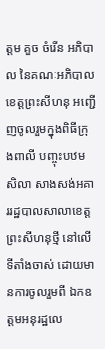ត្តម គួច ចំរើន អភិបាល នៃគណៈអភិបាលខេត្តព្រះសីហនុ អញ្ជើញចូលរួមក្នុងពិធីក្រុងពាលី បញ្ចុះបឋមសិលា សាងសង់អគាររដ្ឋបាលសាលាខេត្តព្រះសីហនុថ្មី នៅលើទីតាំងចាស់ ដោយមានការចូលរួមពី ឯកឧត្តមអនុរដ្ឋលេ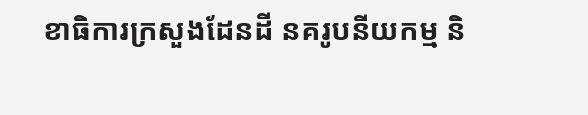ខាធិការក្រសួងដែនដី នគរូបនីយកម្ម និ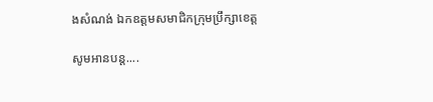ងសំណង់ ឯកឧត្តមសមាជិកក្រុមប្រឹក្សាខេត្ត

សូមអានបន្ត....